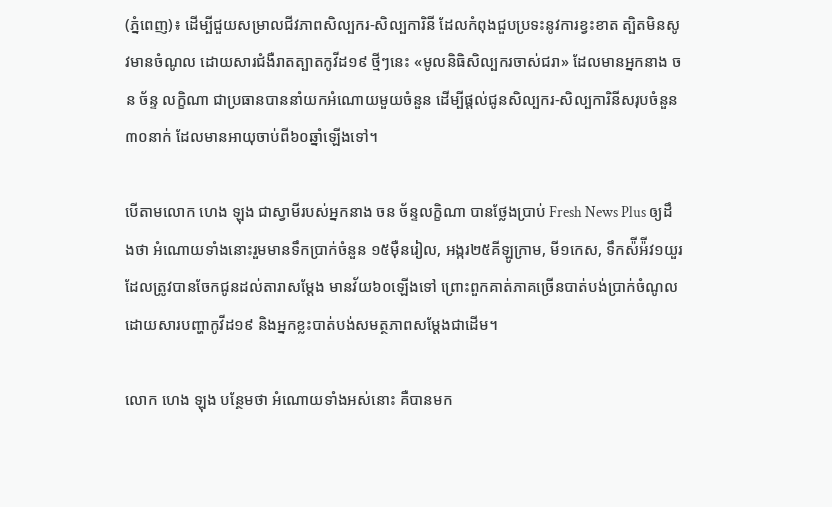(ភ្នំពេញ)៖ ដើម្បីជួយសម្រាលជីវភាពសិល្បករ-សិល្បការិនី ដែលកំពុងជួបប្រទះនូវការខ្វះខាត ត្បិតមិនសូវមានចំណូល ដោយសារជំងឺរាតត្បាតកូវីដ១៩ ថ្មីៗនេះ «មូលនិធិសិល្បករចាស់ជរា» ដែលមានអ្នកនាង ចន ច័ន្ទ លក្ខិណា ជាប្រធានបាននាំយកអំណោយមួយចំនួន ដើម្បីផ្តល់ជូនសិល្បករ-សិល្បការិនីសរុបចំនួន៣០នាក់ ដែលមានអាយុចាប់ពី៦០ឆ្នាំឡើងទៅ។

បើតាមលោក ហេង ឡុង ជាស្វាមីរបស់អ្នកនាង ចន ច័ន្ទលក្ខិណា បានថ្លែងប្រាប់ Fresh News Plus ឲ្យដឹងថា អំណោយទាំងនោះរួមមានទឹកប្រាក់ចំនួន ១៥ម៉ឺនរៀល, អង្ករ២៥គីឡូក្រាម, មី១កេស, ទឹកស៉ីអ៉ីវ១យួរ ដែលត្រូវបានចែកជូនដល់តារាសម្តែង មានវ័យ៦០ឡើងទៅ ព្រោះពួកគាត់ភាគច្រើនបាត់បង់ប្រាក់ចំណូល ដោយសារបញ្ហាកូវីដ១៩ និងអ្នកខ្លះបាត់បង់សមត្ថភាពសម្ដែងជាដើម។

លោក ហេង ឡុង បន្ថែមថា អំណោយទាំងអស់នោះ គឺបានមក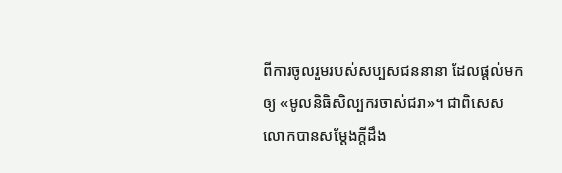ពីការចូលរួមរបស់សប្បសជននានា ដែលផ្តល់មកឲ្យ «មូលនិធិសិល្បករចាស់ជរា»។ ជាពិសេសលោកបានសម្តែងក្តីដឹង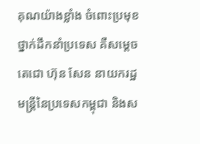គុណយ៉ាងខ្លាំង ចំពោះប្រមុខថ្នាក់ដឹកនាំប្រទេស គឺសម្តេចតេជោ ហ៊ុន សែន នាយករដ្ឋមន្ត្រីនៃប្រទេសកម្ពុជា និងស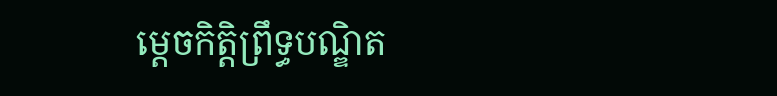ម្តេចកិត្តិព្រឹទ្ធបណ្ឌិត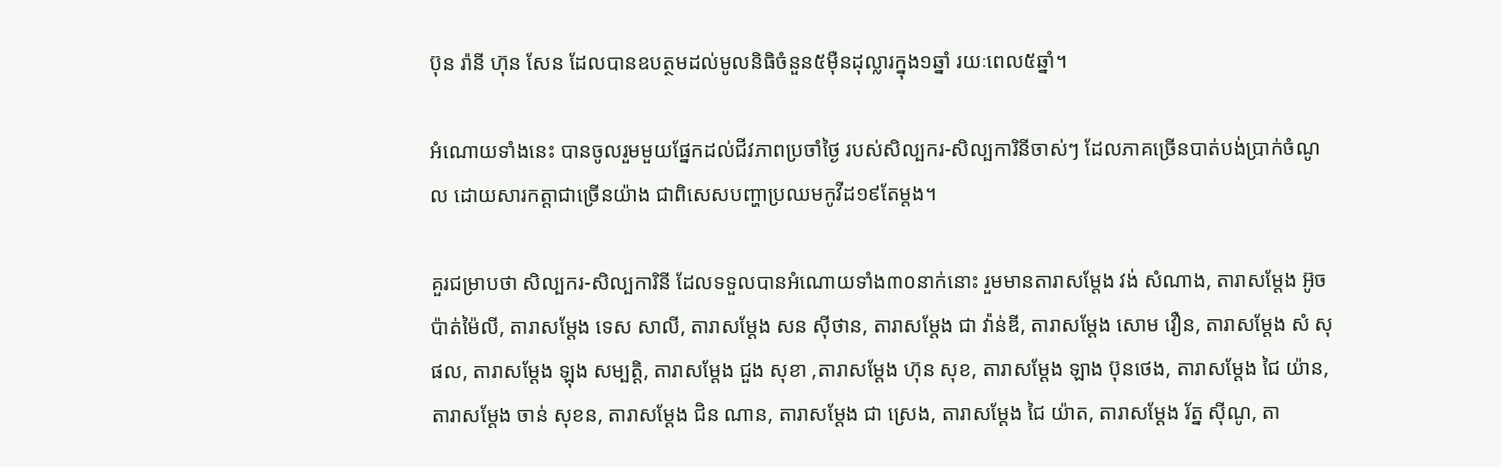ប៊ុន រ៉ានី ហ៊ុន សែន ដែលបានឧបត្ថមដល់មូលនិធិចំនួន៥ម៉ឺនដុល្លារក្នុង១ឆ្នាំ រយៈពេល៥ឆ្នាំ។

អំណោយទាំងនេះ បានចូលរួមមួយផ្នែកដល់ជីវភាពប្រចាំថ្ងៃ របស់សិល្បករ-សិល្បការិនីចាស់ៗ ដែលភាគច្រើនបាត់បង់ប្រាក់ចំណូល ដោយសារកត្តាជាច្រើនយ៉ាង ជាពិសេសបញ្ហាប្រឈមកូវីដ១៩តែម្តង។

គួរជម្រាបថា សិល្បករ-សិល្បការិនី ដែលទទួលបានអំណោយទាំង៣០នាក់នោះ រួមមានតារាសម្ដែង វង់ សំណាង, តារាសម្ដែង អ៊ូច ប៉ាត់ម៉ៃលី, តារាសម្ដែង ទេស សាលី, តារាសម្ដែង សន ស៊ីថាន, តារាសម្ដែង ជា វ៉ាន់ឌី, តារាសម្ដែង សោម វឿន, តារាសម្ដែង សំ សុផល, តារាសម្ដែង ឡុង សម្បត្តិ, តារាសម្ដែង ជួង សុខា ,តារាសម្ដែង ហ៊ុន សុខ, តារាសម្ដែង ឡាង ប៊ុនថេង, តារាសម្ដែង ជៃ យ៉ាន, តារាសម្ដែង ចាន់ សុខន, តារាសម្ដែង ជិន ណាន, តារាសម្ដែង ជា ស្រេង, តារាសម្ដែង ជៃ យ៉ាត, តារាសម្ដែង រ័ត្ន ស៊ីណូ, តា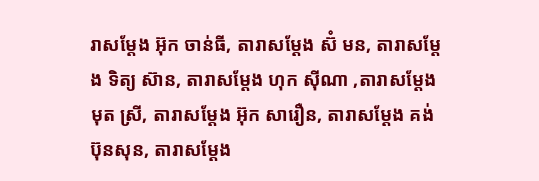រាសម្ដែង អ៊ុក ចាន់ធី, តារាសម្ដែង ស៊ំ មន, តារាសម្ដែង ទិត្យ ស៊ាន, តារាសម្ដែង ហុក ស៊ីណា ,តារាសម្ដែង មុត ស្រី, តារាសម្ដែង អ៊ុក សារឿន, តារាសម្ដែង គង់ ប៊ុនសុន, តារាសម្ដែង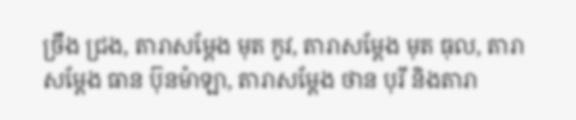ច្រឹង ជ្រង, តារាសម្ដែង មុត កូវ, តារាសម្ដែង មុត ធុល, តារាសម្ដែង ធាន ប៊ុនម៉ាឡា, តារាសម្ដែង ថាន បុរី និងតារា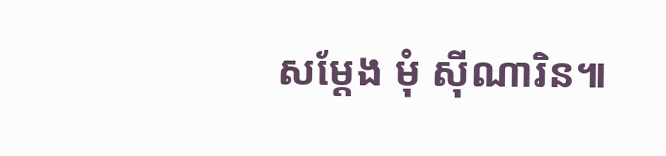សម្ដែង មុំ ស៊ីណារិន៕